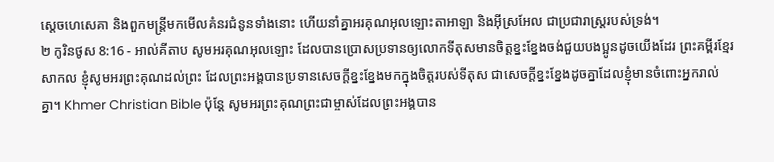ស្តេចហេសេគា និងពួកមន្ត្រីមកមើលគំនរជំនូនទាំងនោះ ហើយនាំគ្នាអរគុណអុលឡោះតាអាឡា និងអ៊ីស្រអែល ជាប្រជារាស្ត្ររបស់ទ្រង់។
២ កូរិនថូស 8:16 - អាល់គីតាប សូមអរគុណអុលឡោះ ដែលបានប្រោសប្រទានឲ្យលោកទីតុសមានចិត្ដខ្នះខ្នែងចង់ជួយបងប្អូនដូចយើងដែរ ព្រះគម្ពីរខ្មែរសាកល ខ្ញុំសូមអរព្រះគុណដល់ព្រះ ដែលព្រះអង្គបានប្រទានសេចក្ដីខ្នះខ្នែងមកក្នុងចិត្តរបស់ទីតុស ជាសេចក្ដីខ្នះខ្នែងដូចគ្នាដែលខ្ញុំមានចំពោះអ្នករាល់គ្នា។ Khmer Christian Bible ប៉ុន្ដែ សូមអរព្រះគុណព្រះជាម្ចាស់ដែលព្រះអង្គបាន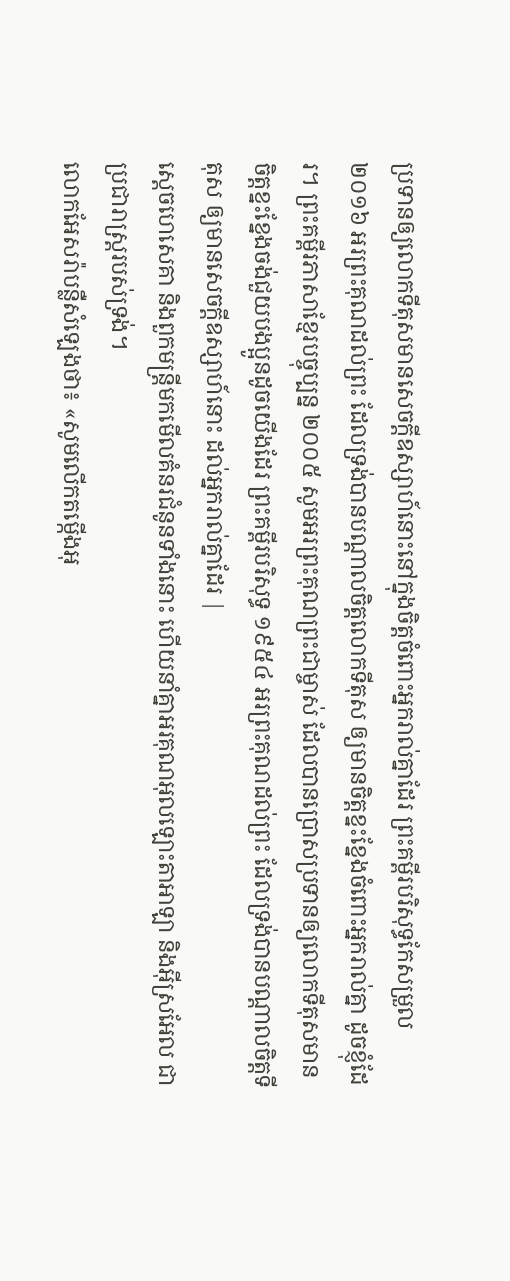ប្រទានឲ្យលោកទីតុសមានសេចក្ដីឧស្សាហ៍នោះនៅក្នុងចិត្ដចំពោះអ្នករាល់គ្នាដែរ ព្រះគម្ពីរបរិសុទ្ធកែសម្រួល ២០១៦ អរព្រះគុណដល់ព្រះ ដែលទ្រង់បានបណ្តាលចិត្តលោកទីតុស ឲ្យមានចិត្តខ្នះខ្នែងចំពោះអ្នករាល់គ្នា ដូចខ្ញុំដែរ។ ព្រះគម្ពីរភាសាខ្មែរបច្ចុប្បន្ន ២០០៥ សូមអរព្រះគុណព្រះជាម្ចាស់ ដែលបានប្រោសប្រទានឲ្យលោកទីតុសមានចិត្តខ្នះខ្នែងចង់ជួយបងប្អូនដូចយើងដែរ ព្រះគម្ពីរបរិសុទ្ធ ១៩៥៤ អរព្រះគុណដល់ព្រះ ដែលទ្រង់បានបណ្តាលចិត្តទីតុស ឲ្យមានសេចក្ដីឧស្សាហ៍នោះ ដល់អ្នករាល់គ្នាដែរ |
ស្តេចហេសេគា និងពួកមន្ត្រីមកមើលគំនរជំនូនទាំងនោះ ហើយនាំគ្នាអរគុណអុលឡោះតាអាឡា និងអ៊ីស្រអែល ជាប្រជារាស្ត្ររបស់ទ្រង់។
លោកអែសរ៉ាបន្លឺសំឡេងថា៖ «សូមលើកតម្កើងអុ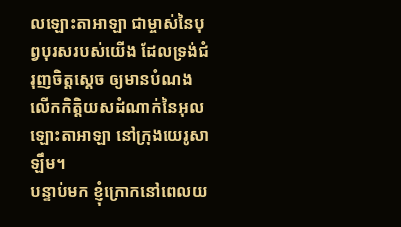លឡោះតាអាឡា ជាម្ចាស់នៃបុព្វបុរសរបស់យើង ដែលទ្រង់ជំរុញចិត្តស្តេច ឲ្យមានបំណងលើកកិត្តិយសដំណាក់នៃអុលឡោះតាអាឡា នៅក្រុងយេរូសាឡឹម។
បន្ទាប់មក ខ្ញុំក្រោកនៅពេលយ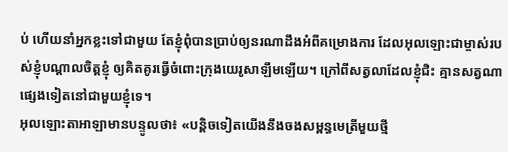ប់ ហើយនាំអ្នកខ្លះទៅជាមួយ តែខ្ញុំពុំបានប្រាប់ឲ្យនរណាដឹងអំពីគម្រោងការ ដែលអុលឡោះជាម្ចាស់របស់ខ្ញុំបណ្ដាលចិត្តខ្ញុំ ឲ្យគិតគូរធ្វើចំពោះក្រុងយេរូសាឡឹមឡើយ។ ក្រៅពីសត្វលាដែលខ្ញុំជិះ គ្មានសត្វណាផ្សេងទៀតនៅជាមួយខ្ញុំទេ។
អុលឡោះតាអាឡាមានបន្ទូលថា៖ «បន្តិចទៀតយើងនឹងចងសម្ពន្ធមេត្រីមួយថ្មី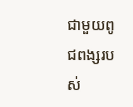ជាមួយពូជពង្សរបស់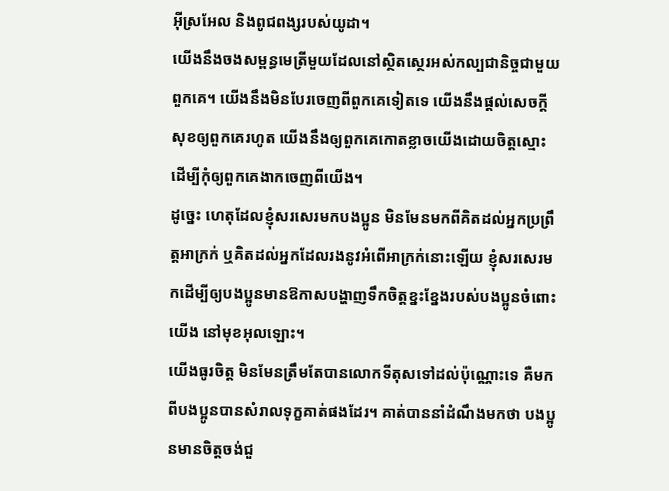អ៊ីស្រអែល និងពូជពង្សរបស់យូដា។
យើងនឹងចងសម្ពន្ធមេត្រីមួយដែលនៅស្ថិតស្ថេរអស់កល្បជានិច្ចជាមួយពួកគេ។ យើងនឹងមិនបែរចេញពីពួកគេទៀតទេ យើងនឹងផ្ដល់សេចក្ដីសុខឲ្យពួកគេរហូត យើងនឹងឲ្យពួកគេកោតខ្លាចយើងដោយចិត្តស្មោះ ដើម្បីកុំឲ្យពួកគេងាកចេញពីយើង។
ដូច្នេះ ហេតុដែលខ្ញុំសរសេរមកបងប្អូន មិនមែនមកពីគិតដល់អ្នកប្រព្រឹត្ដអាក្រក់ ឬគិតដល់អ្នកដែលរងនូវអំពើអាក្រក់នោះឡើយ ខ្ញុំសរសេរមកដើម្បីឲ្យបងប្អូនមានឱកាសបង្ហាញទឹកចិត្ដខ្នះខ្នែងរបស់បងប្អូនចំពោះយើង នៅមុខអុលឡោះ។
យើងធូរចិត្ដ មិនមែនត្រឹមតែបានលោកទីតុសទៅដល់ប៉ុណ្ណោះទេ គឺមកពីបងប្អូនបានសំរាលទុក្ខគាត់ផងដែរ។ គាត់បាននាំដំណឹងមកថា បងប្អូនមានចិត្ដចង់ជួ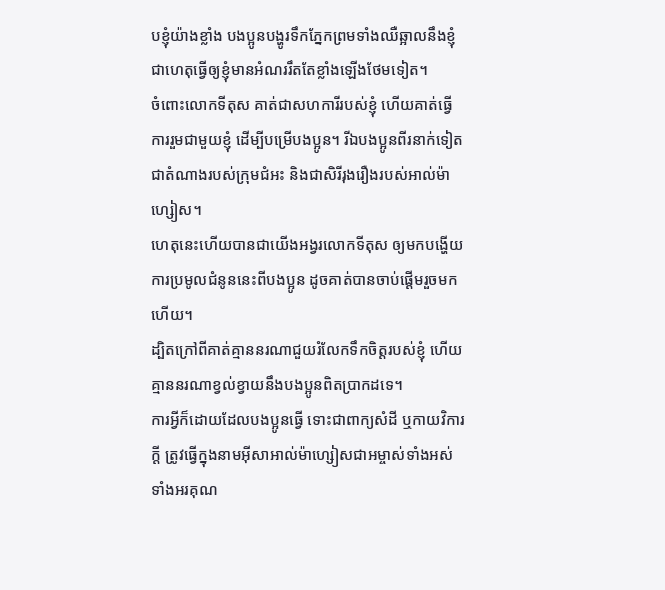បខ្ញុំយ៉ាងខ្លាំង បងប្អូនបង្ហូរទឹកភ្នែកព្រមទាំងឈឺឆ្អាលនឹងខ្ញុំ ជាហេតុធ្វើឲ្យខ្ញុំមានអំណររឹតតែខ្លាំងឡើងថែមទៀត។
ចំពោះលោកទីតុស គាត់ជាសហការីរបស់ខ្ញុំ ហើយគាត់ធ្វើការរួមជាមួយខ្ញុំ ដើម្បីបម្រើបងប្អូន។ រីឯបងប្អូនពីរនាក់ទៀត ជាតំណាងរបស់ក្រុមជំអះ និងជាសិរីរុងរឿងរបស់អាល់ម៉ាហ្សៀស។
ហេតុនេះហើយបានជាយើងអង្វរលោកទីតុស ឲ្យមកបង្ហើយការប្រមូលជំនូននេះពីបងប្អូន ដូចគាត់បានចាប់ផ្ដើមរួចមកហើយ។
ដ្បិតក្រៅពីគាត់គ្មាននរណាជួយរំលែកទឹកចិត្ដរបស់ខ្ញុំ ហើយគ្មាននរណាខ្វល់ខ្វាយនឹងបងប្អូនពិតប្រាកដទេ។
ការអ្វីក៏ដោយដែលបងប្អូនធ្វើ ទោះជាពាក្យសំដី ឬកាយវិការក្ដី ត្រូវធ្វើក្នុងនាមអ៊ីសាអាល់ម៉ាហ្សៀសជាអម្ចាស់ទាំងអស់ ទាំងអរគុណ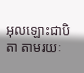អុលឡោះជាបិតា តាមរយៈ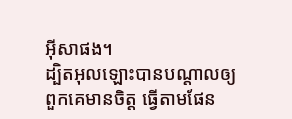អ៊ីសាផង។
ដ្បិតអុលឡោះបានបណ្ដាលឲ្យពួកគេមានចិត្ដ ធ្វើតាមផែន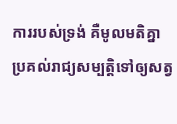ការរបស់ទ្រង់ គឺមូលមតិគ្នាប្រគល់រាជ្យសម្បត្តិទៅឲ្យសត្វ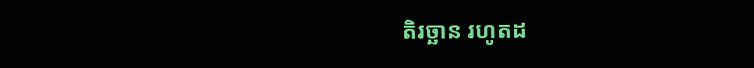តិរច្ឆាន រហូតដ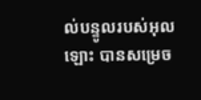ល់បន្ទូលរបស់អុលឡោះ បានសម្រេច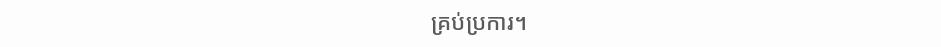គ្រប់ប្រការ។